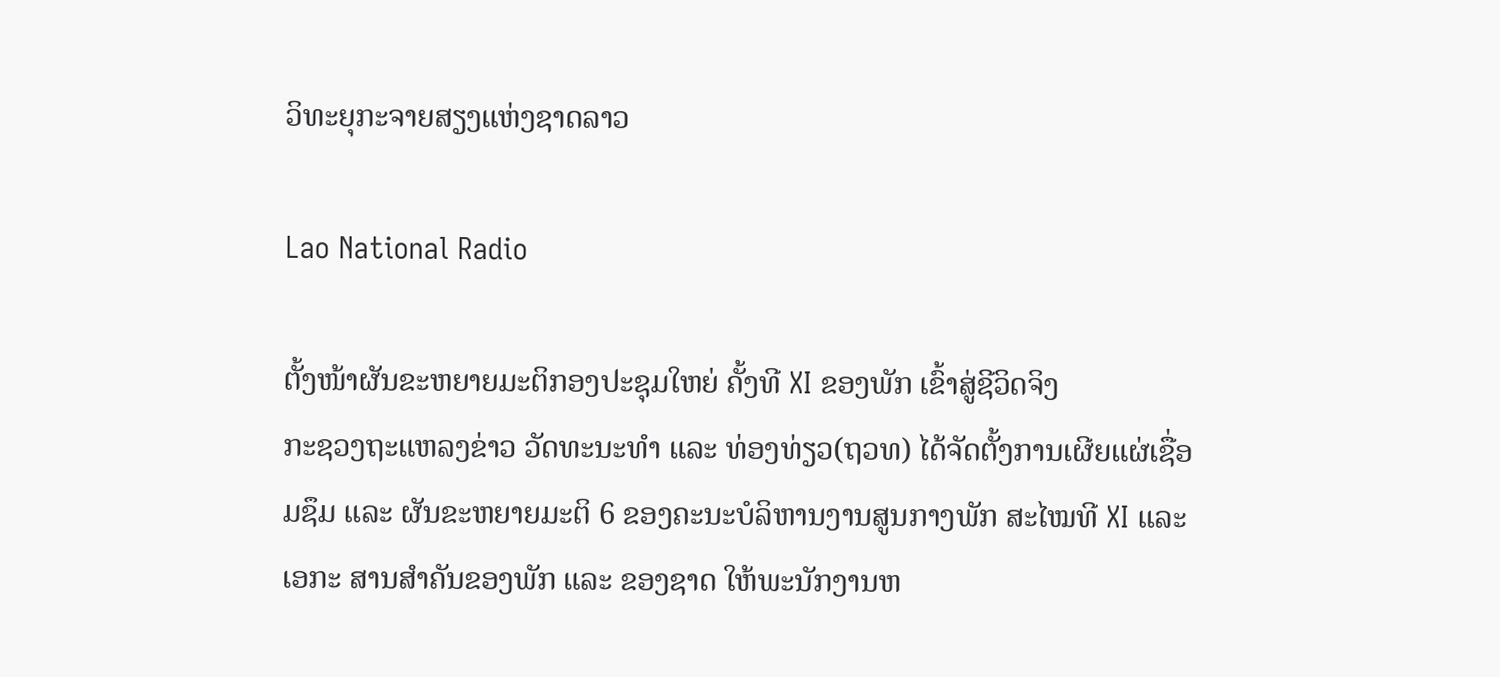ວິທະຍຸກະຈາຍສຽງແຫ່ງຊາດລາວ

Lao National Radio

ຕັ້ງໜ້າຜັນຂະຫຍາຍມະຕິກອງປະຊຸມໃຫຍ່ ຄັ້ງທີ XI ຂອງພັກ ເຂົ້າສູ່ຊີວິດຈິງ
ກະຊວງຖະແຫລງຂ່າວ ວັດທະນະທຳ ແລະ ທ່ອງທ່ຽວ(ຖວທ) ໄດ້ຈັດຕັ້ງການເຜີຍແຜ່ເຊື່ອມຊຶມ ແລະ ຜັນຂະຫຍາຍມະຕິ 6 ຂອງຄະນະບໍລິຫານງານສູນກາງພັກ ສະໄໝທີ XI ແລະ ເອກະ ສານສຳຄັນຂອງພັກ ແລະ ຂອງຊາດ ໃຫ້ພະນັກງານຫ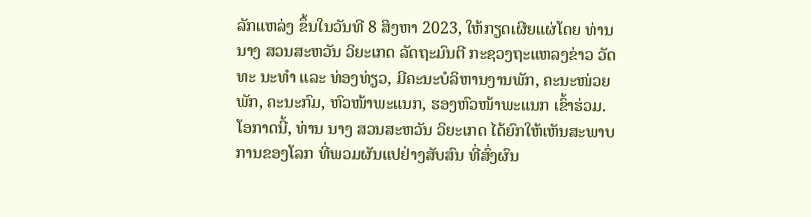ລັກແຫລ່ງ ຂຶ້ນໃນວັນທີ 8 ສິງຫາ 2023, ໃຫ້ກຽດເຜີຍແຜ່ໂດຍ ທ່ານ ນາງ ສວນສະຫວັນ ວິຍະເກດ ລັດຖະມົນຕີ ກະຊວງຖະແຫລງຂ່າວ ວັດທະ ນະທຳ ແລະ ທ່ອງທ່ຽວ, ມີຄະນະບໍລິຫານງານພັກ, ຄະນະໜ່ວຍພັກ, ຄະນະກົມ, ຫົວໜ້າພະແນກ, ຮອງຫົວໜ້າພະແນກ ເຂົ້າຮ່ວມ.
ໂອກາດນີ້, ທ່ານ ນາງ ສວນສະຫວັນ ວິຍະເກດ ໄດ້ຍົກໃຫ້ເຫັນສະພາບການຂອງໂລກ ທີ່ພວມຜັນແປຢ່າງສັບສົນ ທີ່ສົ່ງຜົນ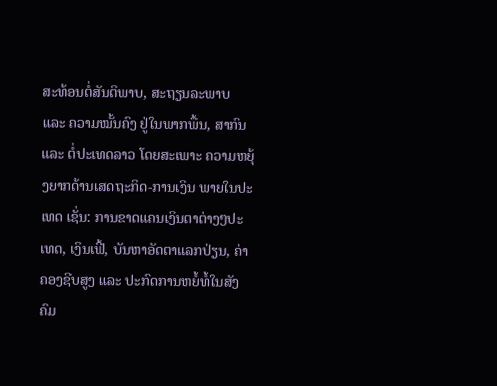ສະທ້ອນຕໍ່ສັນຕິພາບ, ສະຖຽນລະພາບ ແລະ ຄວາມໝັ້ນຄົງ ຢູ່ໃນພາກພື້ນ, ສາກົນ ແລະ ຕໍ່ປະເທດລາວ ໂດຍສະເພາະ ຄວາມຫຍຸ້ງຍາກດ້ານເສດຖະກິດ-ການເງິນ ພາຍໃນປະເທດ ເຊັ່ນ: ການຂາດແຄນເງິນຕາຕ່າງໆປະເທດ, ເງິນເຟີ້, ບັນຫາອັດຕາແລກປ່ຽນ, ຄ່າຄອງຊີບສູງ ແລະ ປະກົດການຫຍໍ້ທໍ້ໃນສັງຄົມ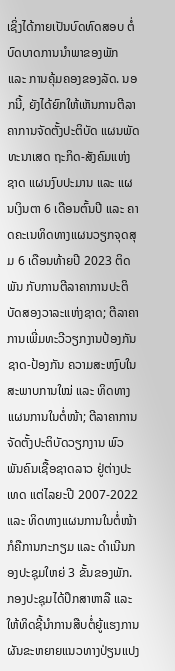ເຊິ່ງໄດ້ກາຍເປັນບົດທົດສອບ ຕໍ່ບົດບາດການນໍາພາຂອງພັກ ແລະ ການຄຸ້ມຄອງຂອງລັດ. ນອກນີ້, ຍັງໄດ້ຍົກໃຫ້ເຫັນການຕີລາຄາການຈັດຕັ້ງປະຕິບັດ ແຜນພັດທະນາເສດ ຖະກິດ-ສັງຄົມແຫ່ງຊາດ ແຜນງົບປະມານ ແລະ ແຜນເງິນຕາ 6 ເດືອນຕົ້ນປີ ແລະ ຄາດຄະເນທິດທາງແຜນວຽກຈຸດສຸມ 6 ເດືອນທ້າຍປີ 2023 ຕິດພັນ ກັບການຕີລາຄາການປະຕິບັດສອງວາລະແຫ່ງຊາດ; ຕີລາຄາການເພີ່ມທະວີວຽກງານປ້ອງກັນຊາດ-ປ້ອງກັນ ຄວາມສະຫງົບໃນສະພາບການໃໝ່ ແລະ ທິດທາງແຜນການໃນຕໍ່ໜ້າ; ຕີລາຄາການຈັດຕັ້ງປະຕິບັດວຽກງານ ພົວພັນຄົນເຊື້ອຊາດລາວ ຢູ່ຕ່າງປະເທດ ແຕ່ໄລຍະປີ 2007-2022 ແລະ ທິດທາງແຜນການໃນຕໍ່ໜ້າ ກໍຄືການກະກຽມ ແລະ ດໍາເນີນກອງປະຊຸມໃຫຍ່ 3 ຂັ້ນຂອງພັກ. ກອງປະຊຸມໄດ້ປຶກສາຫາລື ແລະ ໃຫ້ທິດຊີ້ນໍາການສືບຕໍ່ຍູ້ແຮງການຜັນຂະຫຍາຍແນວທາງປ່ຽນແປງ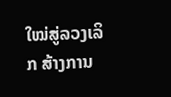ໃໝ່ສູ່ລວງເລິກ ສ້າງການ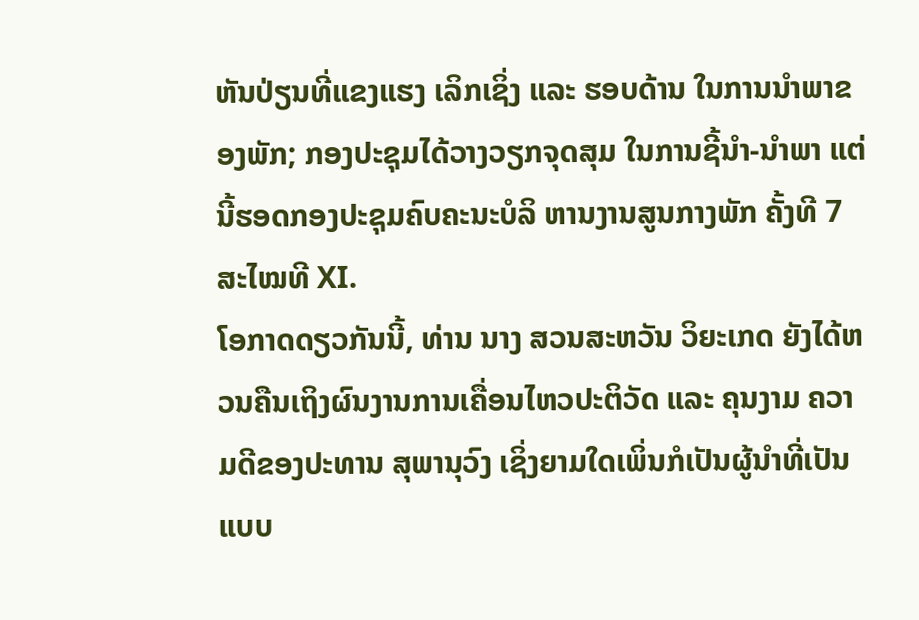ຫັນປ່ຽນທີ່ແຂງແຮງ ເລິກເຊິ່ງ ແລະ ຮອບດ້ານ ໃນການນໍາພາຂອງພັກ; ກອງປະຊຸມໄດ້ວາງວຽກຈຸດສຸມ ໃນການຊີ້ນໍາ-ນໍາພາ ແຕ່ນີ້ຮອດກອງປະຊຸມຄົບຄະນະບໍລິ ຫານງານສູນກາງພັກ ຄັ້ງທີ 7 ສະໄໝທີ XI.
ໂອກາດດຽວກັນນີ້, ທ່ານ ນາງ ສວນສະຫວັນ ວິຍະເກດ ຍັງໄດ້ຫວນຄືນເຖິງຜົນງານການເຄື່ອນໄຫວປະຕິວັດ ແລະ ຄຸນງາມ ຄວາມດີຂອງປະທານ ສຸພານຸວົງ ເຊິ່ງຍາມໃດເພິ່ນກໍເປັນຜູ້ນຳທີ່ເປັນແບບ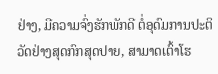ຢ່າງ, ມີຄວາມຈົ່ງຮັກພັກດີ ຕໍ່ອຸດົມການປະຕິວັດຢ່າງສຸດກົກສຸດປາຍ, ສາມາດເຕົ້າໂຮ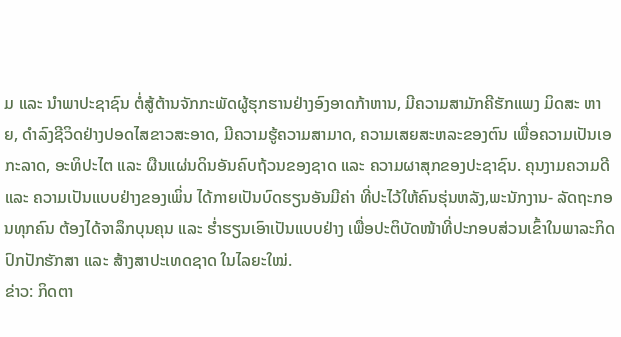ມ ແລະ ນໍາພາປະຊາຊົນ ຕໍ່ສູ້ຕ້ານຈັກກະພັດຜູ້ຮຸກຮານຢ່າງອົງອາດກ້າຫານ, ມີຄວາມສາມັກຄີຮັກແພງ ມິດສະ ຫາຍ, ດຳລົງຊີວິດຢ່າງປອດໄສຂາວສະອາດ, ມີຄວາມຮູ້ຄວາມສາມາດ, ຄວາມເສຍສະຫລະຂອງຕົນ ເພື່ອຄວາມເປັນເອກະລາດ, ອະທິປະໄຕ ແລະ ຜືນແຜ່ນດິນອັນຄົບຖ້ວນຂອງຊາດ ແລະ ຄວາມຜາສຸກຂອງປະຊາຊົນ. ຄຸນງາມຄວາມດີ ແລະ ຄວາມເປັນແບບຢ່າງຂອງເພິ່ນ ໄດ້ກາຍເປັນບົດຮຽນອັນມີຄ່າ ທີ່ປະໄວ້ໃຫ້ຄົນຮຸ່ນຫລັງ,ພະນັກງານ- ລັດຖະກອນທຸກຄົນ ຕ້ອງໄດ້ຈາລຶກບຸນຄຸນ ແລະ ຮໍ່າຮຽນເອົາເປັນແບບຢ່າງ ເພື່ອປະຕິບັດໜ້າທີ່ປະກອບສ່ວນເຂົ້າໃນພາລະກິດ ປົກປັກຮັກສາ ແລະ ສ້າງສາປະເທດຊາດ ໃນໄລຍະໃໝ່.
ຂ່າວ: ກິດຕາ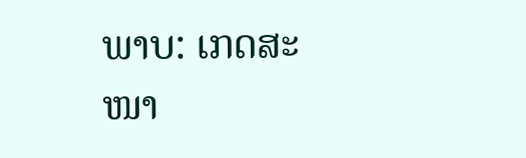ພາບ: ເກດສະໜາ